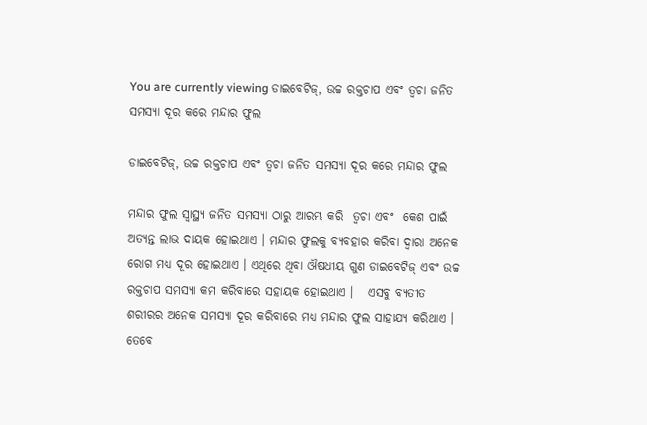You are currently viewing ଡାଇବେଟିଜ୍‌, ଉଚ୍ଚ ରକ୍ତଚାପ ଏବଂ ତ୍ୱଚା ଜନିତ ସମସ୍ୟା ଦୂର କରେ ମନ୍ଦାର ଫୁଲ

ଡାଇବେଟିଜ୍‌, ଉଚ୍ଚ ରକ୍ତଚାପ ଏବଂ ତ୍ୱଚା ଜନିତ ସମସ୍ୟା ଦୂର କରେ ମନ୍ଦାର ଫୁଲ

ମନ୍ଦାର ଫୁଲ ସ୍ୱାସ୍ଥ୍ୟ ଜନିତ ସମସ୍ୟା ଠାରୁ ଆରମ୍ଭ କରି  ତ୍ୱଚା ଏବଂ  କେଶ ପାଇଁ ଅତ୍ୟନ୍ତ ଲାଭ ଦାୟକ ହୋଇଥାଏ । ମନ୍ଦାର ଫୁଲକୁ ବ୍ୟବହାର କରିବା ଦ୍ୱାରା ଅନେକ ରୋଗ ମଧ୍ୟ ଦୂର ହୋଇଥାଏ । ଏଥିରେ ଥିବା ଔଷଧୀୟ ଗୁଣ ଡାଇବେଟିଜ୍ ଏବଂ ଉଚ୍ଚ ରକ୍ତଚାପ ସମସ୍ୟା କମ କରିବାରେ ସହାୟକ ହୋଇଥାଏ ।   ଏସବୁ ବ୍ୟତୀତ  ଶରୀରର ଅନେକ ସମସ୍ୟା ଦୂର କରିବାରେ ମଧ୍ୟ ମନ୍ଦାର ଫୁଲ ସାହାଯ୍ୟ କରିଥାଏ । ତେବେ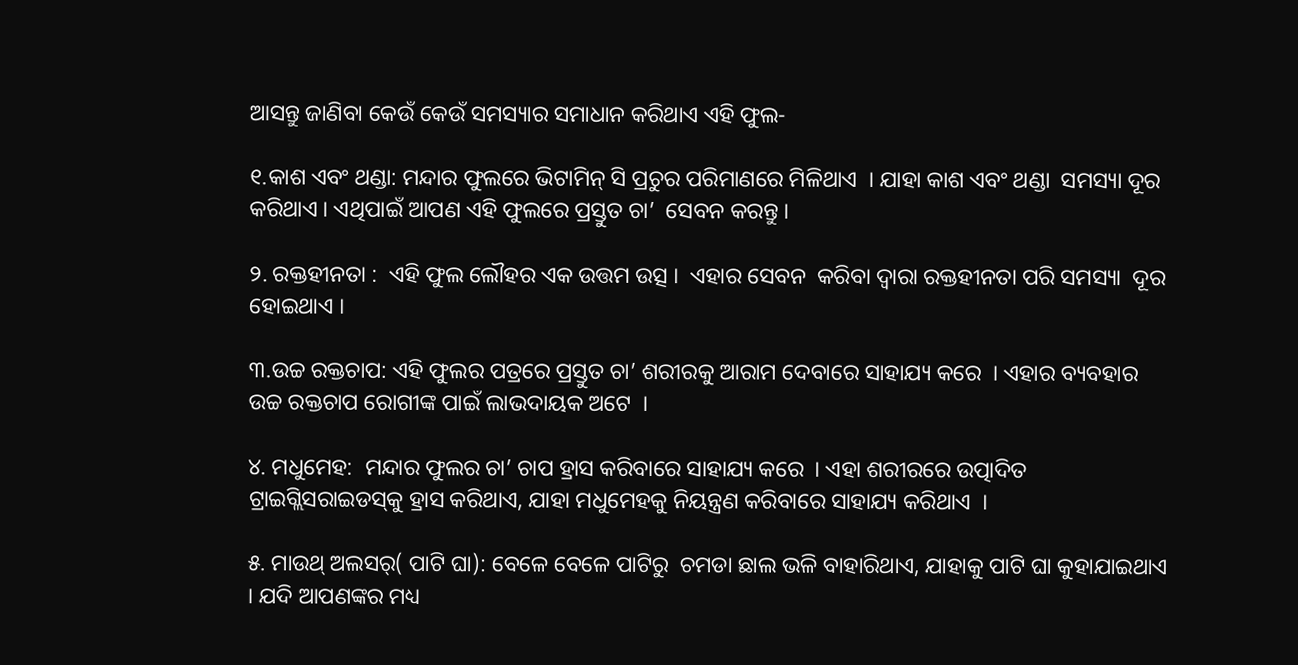ଆସନ୍ତୁ ଜାଣିବା କେଉଁ କେଉଁ ସମସ୍ୟାର ସମାଧାନ କରିଥାଏ ଏହି ଫୁଲ-

୧.କାଶ ଏବଂ ଥଣ୍ଡା: ମନ୍ଦାର ଫୁଲରେ ଭିଟାମିନ୍ ସି ପ୍ରଚୁର ପରିମାଣରେ ମିଳିଥାଏ  । ଯାହା କାଶ ଏବଂ ଥଣ୍ଡା  ସମସ୍ୟା ଦୂର କରିଥାଏ । ଏଥିପାଇଁ ଆପଣ ଏହି ଫୁଲରେ ପ୍ରସ୍ତୁତ ଚା’  ସେବନ କରନ୍ତୁ ।

୨. ରକ୍ତହୀନତା :  ଏହି ଫୁଲ ଲୌହର ଏକ ଉତ୍ତମ ଉତ୍ସ ।  ଏହାର ସେବନ  କରିବା ଦ୍ୱାରା ରକ୍ତହୀନତା ପରି ସମସ୍ୟା  ଦୂର  ହୋଇଥାଏ ।

୩.ଉଚ୍ଚ ରକ୍ତଚାପ: ଏହି ଫୁଲର ପତ୍ରରେ ପ୍ରସ୍ତୁତ ଚା’ ଶରୀରକୁ ଆରାମ ଦେବାରେ ସାହାଯ୍ୟ କରେ  । ଏହାର ବ୍ୟବହାର ଉଚ୍ଚ ରକ୍ତଚାପ ରୋଗୀଙ୍କ ପାଇଁ ଲାଭଦାୟକ ଅଟେ  ।

୪. ମଧୁମେହ:  ମନ୍ଦାର ଫୁଲର ଚା’ ଚାପ ହ୍ରାସ କରିବାରେ ସାହାଯ୍ୟ କରେ  । ଏହା ଶରୀରରେ ଉତ୍ପାଦିତ ଟ୍ରାଇଗ୍ଲିସରାଇଡସ୍‌କୁ ହ୍ରାସ କରିଥାଏ, ଯାହା ମଧୁମେହକୁ ନିୟନ୍ତ୍ରଣ କରିବାରେ ସାହାଯ୍ୟ କରିଥାଏ  ।

୫. ମାଉଥ୍ ଅଲସର୍( ପାଟି ଘା): ବେଳେ ବେଳେ ପାଟିରୁ  ଚମଡା ଛାଲ ଭଳି ବାହାରିଥାଏ, ଯାହାକୁ ପାଟି ଘା କୁହାଯାଇଥାଏ   । ଯଦି ଆପଣଙ୍କର ମଧ୍ୟ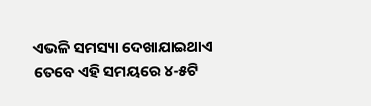ଏଭଳି ସମସ୍ୟା ଦେଖାଯାଇଥାଏ ତେବେ ଏହି ସମୟରେ ୪-୫ଟି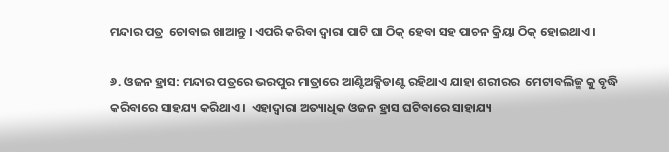ମନ୍ଦାର ପତ୍ର  ଚୋବାଇ ଖାଆନ୍ତୁ । ଏପରି କରିବା ଦ୍ୱାରା ପାଟି ଘା ଠିକ୍ ହେବା ସହ ପାଚନ କ୍ରିୟା ଠିକ୍ ହୋଇଥାଏ ।

୬. ଓଜନ ହ୍ରାସ: ମନ୍ଦାର ପତ୍ରରେ ଭରପୁର ମାତ୍ରାରେ ଆଣ୍ଟିଅକ୍ସିଡାଣ୍ଟ ରହିଥାଏ ଯାହା ଶରୀରର  ମେଟାବଲିଜ୍ମ କୁ ବୃଦ୍ଧି କରିବାରେ ସାହଯ୍ୟ କରିଥାଏ ।  ଏହାଦ୍ୱାରା ଅତ୍ୟାଧିକ ଓଜନ ହ୍ରାସ ଘଟିବାରେ ସାହାଯ୍ୟ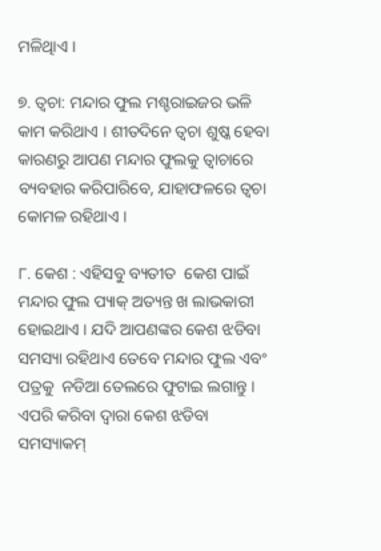ମଳିଥିାଏ ।

୭. ତ୍ୱଚା: ମନ୍ଦାର ଫୁଲ ମଶ୍ଚରାଇଜର ଭଳି କାମ କରିଥାଏ । ଶୀତଦିନେ ତ୍ୱଚା ଶୁଷ୍କ ହେବା କାରଣରୁ ଆପଣ ମନ୍ଦାର ଫୁଲକୁ ତ୍ୱାଚାରେ ବ୍ୟବହାର କରିପାରିବେ, ଯାହାଫଳରେ ତ୍ୱଚା କୋମଳ ରହିଥାଏ ।

୮. କେଶ : ଏହିସବୁ ବ୍ୟତୀତ  କେଶ ପାଇଁ ମନ୍ଦାର ଫୁଲ ପ୍ୟାକ୍ ଅତ୍ୟନ୍ତ ଖ ଲାଭକାରୀ ହୋଇଥାଏ । ଯଦି ଆପଣଙ୍କର କେଶ ଝଡିବା ସମସ୍ୟା ରହିଥାଏ ତେବେ ମନ୍ଦାର ଫୁଲ ଏବଂ ପତ୍ରକୁ  ନଡିଆ ତେଲରେ ଫୁଟାଇ ଲଗାନ୍ତୁ । ଏପରି କରିବା ଦ୍ୱାରା କେଶ ଝଡିବା ସମସ୍ୟାକମ୍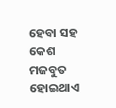ହେବା ସହ କେଶ ମଜବୁତ ହୋଇଥାଏ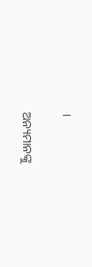।

ଅନ୍ୟମାନଙ୍କୁ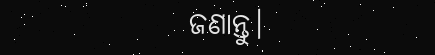ଜଣାନ୍ତୁ।